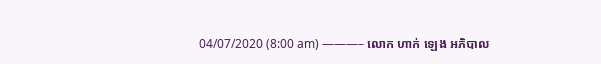04/07/2020 (8:00 am) ———– លោក ហាក់ ឡេង អភិបាល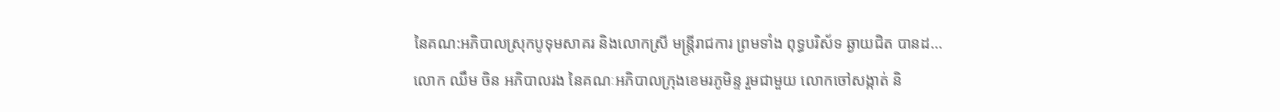នៃគណ:អភិបាលស្រុកបូទុមសាគរ និងលោកស្រី មន្ត្រីរាជការ ព្រមទាំង ពុទ្ធបរិស័ទ ឆ្ងាយជិត បានដ...
លោក ឈឹម ចិន អភិបាលរង នៃគណៈអភិបាលក្រុងខេមរភូមិន្ទ រួមជាមួយ លោកចៅសង្កាត់ និ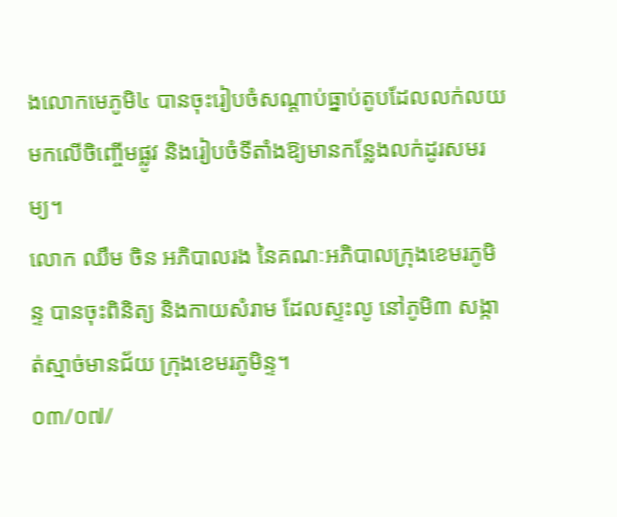ងលោកមេភូមិ៤ បានចុះរៀបចំសណ្តាប់ធ្នាប់តូបដែលលក់លយមកលើចិញ្ចើមផ្លូវ និងរៀបចំទីតាំងឱ្យមានកន្លែងលក់ដូរសមរម្យ។
លោក ឈឹម ចិន អភិបាលរង នៃគណៈអភិបាលក្រុងខេមរភូមិន្ទ បានចុះពិនិត្យ និងកាយសំរាម ដែលស្ទះលូ នៅភូមិ៣ សង្កាត់ស្មាច់មានជ័យ ក្រុងខេមរភូមិន្ទ។
០៣/០៧/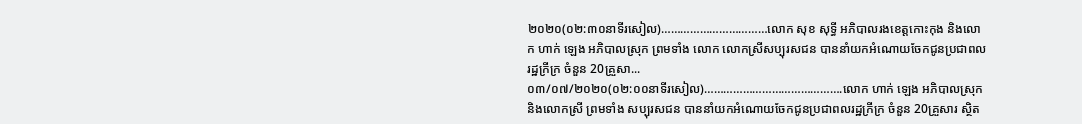២០២០(០២:៣០នាទីរសៀល)……………………………លោក សុខ សុទ្ធី អភិបាលរងខេត្តកោះកុង និងលោក ហាក់ ឡេង អភិបាលស្រុក ព្រមទាំង លោក លោកស្រីសប្បុរសជន បាននាំយកអំណោយចែកជូនប្រជាពលរដ្ឋក្រីក្រ ចំនួន 20គ្រួសា...
០៣/០៧/២០២០(០២:០០នាទីរសៀល)…………………………………….លោក ហាក់ ឡេង អភិបាលស្រុក និងលោកស្រី ព្រមទាំង សប្បុរសជន បាននាំយកអំណោយចែកជូនប្រជាពលរដ្ឋក្រីក្រ ចំនួន 20គ្រួសារ ស្ថិត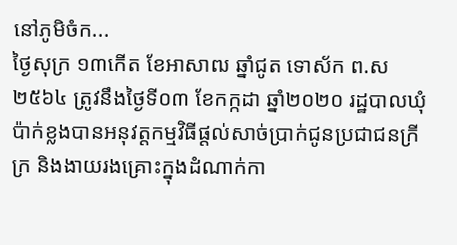នៅភូមិចំក...
ថ្ងៃសុក្រ ១៣កើត ខែអាសាឍ ឆ្នាំជូត ទោស័ក ព.ស ២៥៦៤ ត្រូវនឹងថ្ងៃទី០៣ ខែកក្កដា ឆ្នាំ២០២០ រដ្ឋបាលឃុំប៉ាក់ខ្លងបានអនុវត្តកម្មវិធីផ្តល់សាច់ប្រាក់ជូនប្រជាជនក្រីក្រ និងងាយរងគ្រោះក្នុងដំណាក់កា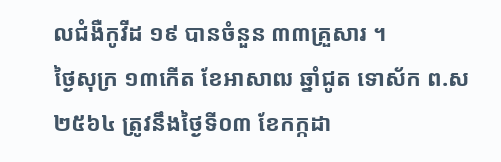លជំងឺកូវីដ ១៩ បានចំនួន ៣៣គ្រួសារ ។
ថ្ងៃសុក្រ ១៣កើត ខែអាសាឍ ឆ្នាំជូត ទោស័ក ព.ស ២៥៦៤ ត្រូវនឹងថ្ងៃទី០៣ ខែកក្កដា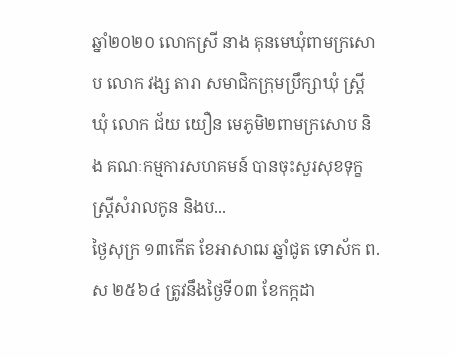ឆ្នាំ២០២០ លោកស្រី នាង គុនមេឃុំពាមក្រសោប លោក វង្ស តារា សមាជិកក្រុមប្រឹក្សាឃុំ ស្ត្រីឃុំ លោក ជ័យ យឿន មេភូមិ២ពាមក្រសោប និង គណៈកម្មការសហគមន៍ បានចុះសួរសុខទុក្ខស្ត្រីសំរាលកូន និងប...
ថ្ងៃសុក្រ ១៣កើត ខែអាសាឍ ឆ្នាំជូត ទោស័ក ព.ស ២៥៦៤ ត្រូវនឹងថ្ងៃទី០៣ ខែកក្កដា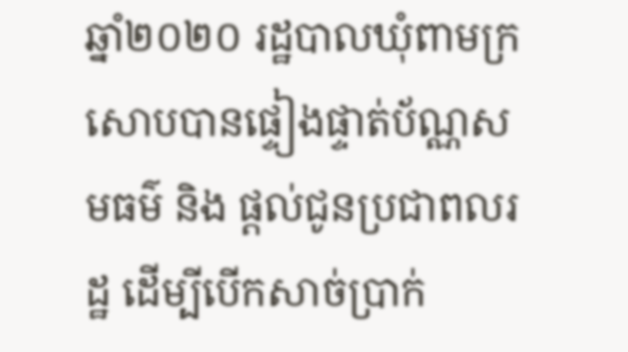ឆ្នាំ២០២០ រដ្ឋបាលឃុំពាមក្រសោបបានផ្ទៀងផ្ទាត់ប័ណ្ណសមធម៌ និង ផ្តល់ជូនប្រជាពលរដ្ឋ ដើម្បីបើកសាច់ប្រាក់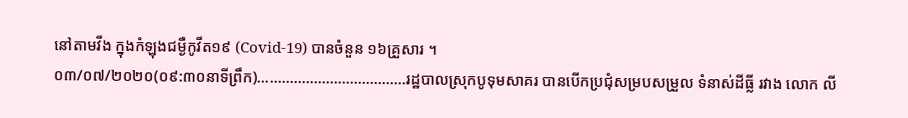នៅតាមវីង ក្នុងកំឡុងជម្ងឺកូវីត១៩ (Covid-19) បានចំនួន ១៦គ្រួសារ ។
០៣/០៧/២០២០(០៩:៣០នាទីព្រឹក)……………………………….រដ្ឋបាលស្រុកបូទុមសាគរ បានបើកប្រជុំសម្របសម្រួល ទំនាស់ដីធ្លី រវាង លោក លី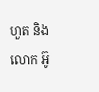ហួត និង លោក អ៊ូ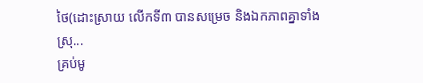ថៃ(ដោះស្រាយ លើកទី៣ បានសម្រេច និងឯកភាពគ្នាទាំងស្រុ...
គ្រប់មូ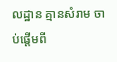លដ្ឋាន គ្មានសំរាម ចាប់ផ្តើមពី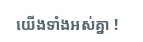យើងទាំងអស់គ្នា !